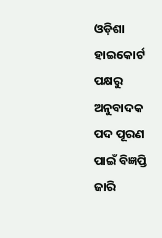ଓଡ଼ିଶା ହାଇକୋର୍ଟ ପକ୍ଷରୁ ଅନୁବାଦକ ପଦ ପୂରଣ ପାଇଁ ବିଜ୍ଞପ୍ତି ଜାରି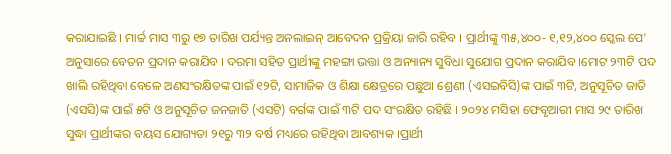କରାଯାଇଛି । ମାର୍ଚ୍ଚ ମାସ ୩ରୁ ୧୭ ତାରିଖ ପର୍ଯ୍ୟନ୍ତ ଅନଲାଇନ୍ ଆବେଦନ ପ୍ରକ୍ରିୟା ଜାରି ରହିବ । ପ୍ରାର୍ଥୀଙ୍କୁ ୩୫,୪୦୦- ୧,୧୨,୪୦୦ ସ୍କେଲ ପେ’ ଅନୁସାରେ ବେତନ ପ୍ରଦାନ କରାଯିବ । ଦରମା ସହିତ ପ୍ରାର୍ଥୀଙ୍କୁ ମହଙ୍ଗା ଭତ୍ତା ଓ ଅନ୍ୟାନ୍ୟ ସୁବିଧା ସୁଯୋଗ ପ୍ରଦାନ କରାଯିବ ।ମୋଟ ୨୩ଟି ପଦ ଖାଲି ରହିଥିବା ବେଳେ ଅଣସଂରକ୍ଷିତଙ୍କ ପାଇଁ ୧୨ଟି, ସାମାଜିକ ଓ ଶିକ୍ଷା କ୍ଷେତ୍ରରେ ପଛୁଆ ଶ୍ରେଣୀ (ଏସଇବିସି)ଙ୍କ ପାଇଁ ୩ଟି, ଅନୁସୂଚିତ ଜାତି (ଏସସି)ଙ୍କ ପାଇଁ ୫ଟି ଓ ଅନୁସୂଚିତ ଜନଜାତି (ଏସଟି) ବର୍ଗଙ୍କ ପାଇଁ ୩ଟି ପଦ ସଂରକ୍ଷିତ ରହିଛି । ୨୦୨୪ ମସିହା ଫେବୃଆରୀ ମାସ ୨୯ ତାରିଖ ସୁଦ୍ଧା ପ୍ରାର୍ଥୀଙ୍କର ବୟସ ଯୋଗ୍ୟତା ୨୧ରୁ ୩୨ ବର୍ଷ ମଧ୍ୟରେ ରହିଥିବା ଆବଶ୍ୟକ ।ପ୍ରାର୍ଥୀ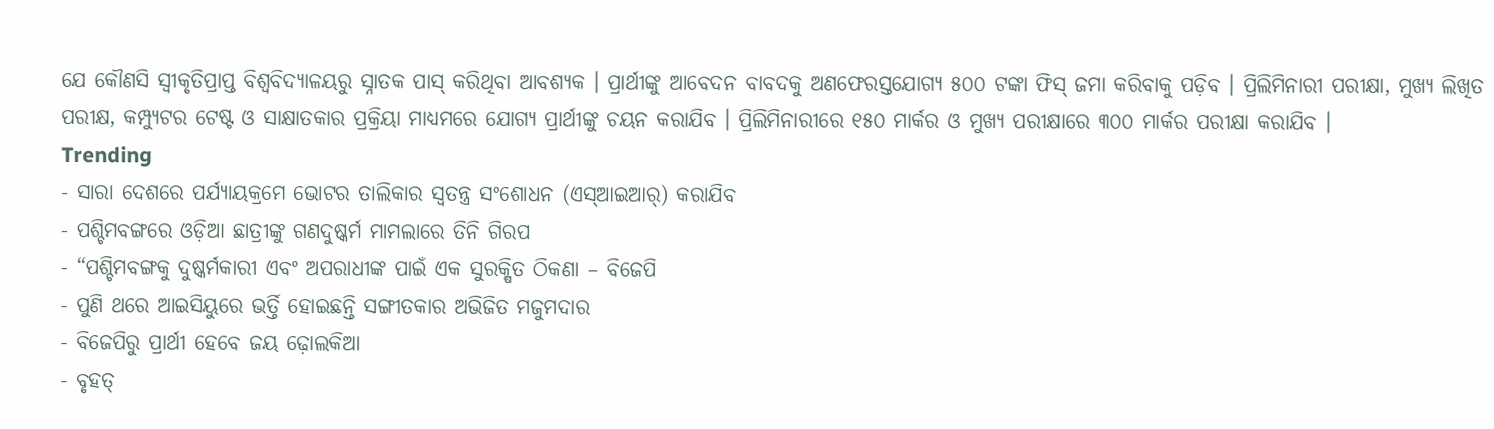ଯେ କୌଣସି ସ୍ୱୀକୃତିପ୍ରାପ୍ତ ବିଶ୍ୱବିଦ୍ୟାଳୟରୁ ସ୍ନାତକ ପାସ୍ କରିଥିବା ଆବଶ୍ୟକ । ପ୍ରାର୍ଥୀଙ୍କୁ ଆବେଦନ ବାବଦକୁ ଅଣଫେରସ୍ତଯୋଗ୍ୟ ୫୦୦ ଟଙ୍କା ଫିସ୍ ଜମା କରିବାକୁ ପଡ଼ିବ । ପ୍ରିଲିମିନାରୀ ପରୀକ୍ଷା, ମୁଖ୍ୟ ଲିଖିତ ପରୀକ୍ଷ, କମ୍ପ୍ୟୁଟର ଟେଷ୍ଟ ଓ ସାକ୍ଷାତକାର ପ୍ରକ୍ରିୟା ମାଧ୍ୟମରେ ଯୋଗ୍ୟ ପ୍ରାର୍ଥୀଙ୍କୁ ଚୟନ କରାଯିବ । ପ୍ରିଲିମିନାରୀରେ ୧୫୦ ମାର୍କର ଓ ମୁଖ୍ୟ ପରୀକ୍ଷାରେ ୩୦୦ ମାର୍କର ପରୀକ୍ଷା କରାଯିବ ।
Trending
- ସାରା ଦେଶରେ ପର୍ଯ୍ୟାୟକ୍ରମେ ଭୋଟର ତାଲିକାର ସ୍ୱତନ୍ତ୍ର ସଂଶୋଧନ (ଏସ୍ଆଇଆର୍) କରାଯିବ
- ପଶ୍ଚିମବଙ୍ଗରେ ଓଡ଼ିଆ ଛାତ୍ରୀଙ୍କୁ ଗଣଦୁଷ୍କର୍ମ ମାମଲାରେ ତିନି ଗିରପ
- “ପଶ୍ଚିମବଙ୍ଗକୁ ଦୁଷ୍କର୍ମକାରୀ ଏବଂ ଅପରାଧୀଙ୍କ ପାଇଁ ଏକ ସୁରକ୍ଷିତ ଠିକଣା – ବିଜେପି
- ପୁଣି ଥରେ ଆଇସିୟୁରେ ଭର୍ତ୍ତି ହୋଇଛନ୍ତି ସଙ୍ଗୀତକାର ଅଭିଜିତ ମଜୁମଦାର
- ବିଜେପିରୁ ପ୍ରାର୍ଥୀ ହେବେ ଜୟ ଢ଼ୋଲକିଆ
- ବୃହତ୍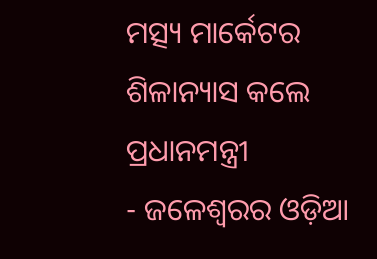ମତ୍ସ୍ୟ ମାର୍କେଟର ଶିଳାନ୍ୟାସ କଲେ ପ୍ରଧାନମନ୍ତ୍ରୀ
- ଜଳେଶ୍ୱରର ଓଡ଼ିଆ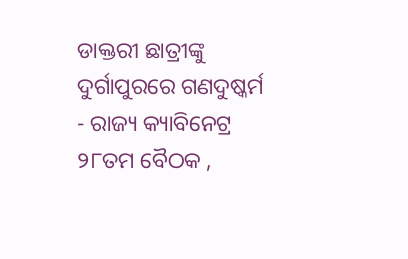ଡାକ୍ତରୀ ଛାତ୍ରୀଙ୍କୁ ଦୁର୍ଗାପୁରରେ ଗଣଦୁଷ୍କର୍ମ
- ରାଜ୍ୟ କ୍ୟାବିନେଟ୍ର ୨୮ତମ ବୈଠକ ,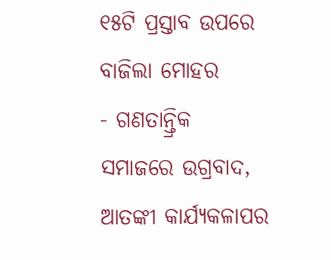୧୫ଟି ପ୍ରସ୍ତାବ ଉପରେ ବାଜିଲା ମୋହର
- ଗଣତାନ୍ତ୍ରିକ ସମାଜରେ ଉଗ୍ରବାଦ, ଆତଙ୍କୀ କାର୍ଯ୍ୟକଳାପର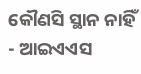କୌଣସି ସ୍ଥାନ ନାହିଁ
- ଆଇଏଏସ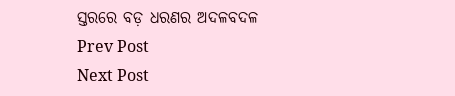ସ୍ତରରେ ବଡ଼ ଧରଣର ଅଦଳବଦଳ
Prev Post
Next Post